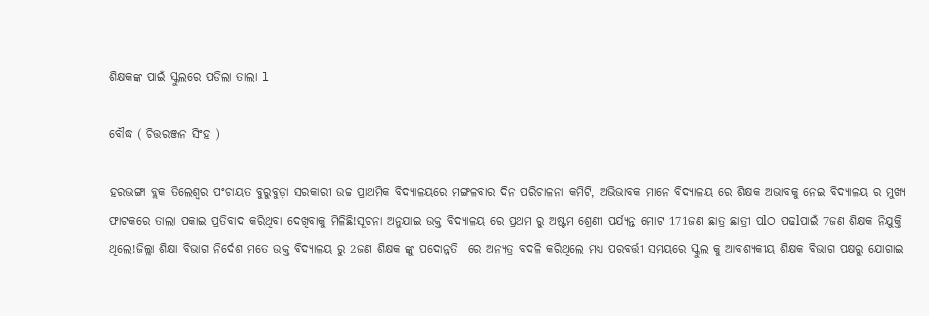ଶିକ୍ଷକଙ୍କ ପାଇଁ ସ୍କୁଲରେ ପଡିଲା ତାଲା l

ବୌଦ୍ଧ ( ଚିତ୍ତରଞ୍ଜନ ସିଂହ )

ହରଭଙ୍ଗା ବ୍ଲକ ତିଲେଶ୍ୱର ପଂଚାୟତ ବୁରୁବୁଡ଼ା ସରକାରୀ ଉଚ୍ଚ ପ୍ରାଥମିକ ବିଦ୍ୟାଳୟରେ ମଙ୍ଗଳବାର ଦିନ ପରିଚାଳନା କମିଟି, ଅଭିଭାବକ ମାନେ ବିଦ୍ୟାଳୟ ରେ ଶିକ୍ଷକ ଅଭାବକୁ ନେଇ ବିଦ୍ୟାଳୟ ର ମୁଖ୍ୟ ଫାଟକରେ ତାଲା ପକାଇ ପ୍ରତିବାଦ କରିଥିବା ଦେଖିବାକୁ ମିଳିଛି!ସୂଚନା ଅନୁଯାଇ ଉକ୍ତ ବିଦ୍ୟାଳୟ ରେ ପ୍ରଥମ ରୁ ଅଷ୍ଟମ ଶ୍ରେଣୀ ପର୍ଯ୍ୟନ୍ତ ମୋଟ 171ଜଣ ଛାତ୍ର ଛାତ୍ରୀ ପlଠ ପଢlପାଇଁ 7ଜଣ ଶିକ୍ଷକ ନିଯୁକ୍ତି ଥିଲେ!ଜିଲ୍ଲା ଶିକ୍ଷା ବିଭାଗ ନିର୍ଦେଶ ମତେ ଉକ୍ତ ବିଦ୍ୟାଳୟ ରୁ 2ଜଣ ଶିକ୍ଷକ ଙ୍କୁ ପଦୋନ୍ନତି  ରେ ଅନ୍ୟତ୍ର ବଦଳି କରିଥିଲେ ମଧ୍ୟ ପରବର୍ତ୍ତୀ ସମୟରେ ସ୍କୁଲ କୁ ଆବଶ୍ୟକୀୟ ଶିକ୍ଷକ ବିଭାଗ ପକ୍ଷରୁ ଯୋଗାଇ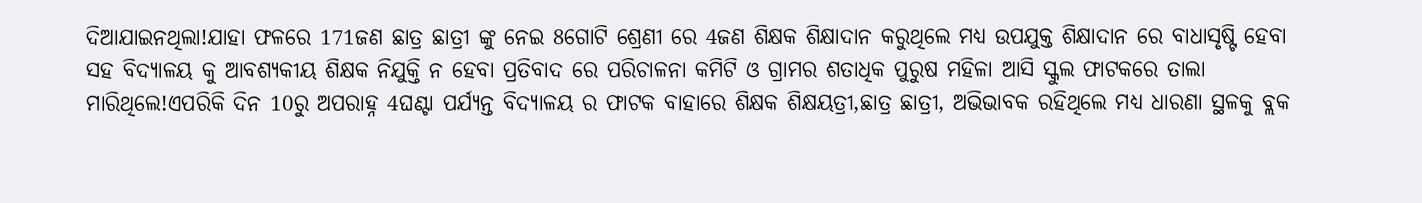ଦିଆଯାଇନଥିଲା!ଯାହା ଫଳରେ 171ଜଣ ଛାତ୍ର ଛାତ୍ରୀ ଙ୍କୁ ନେଇ 8ଗୋଟି ଶ୍ରେଣୀ ରେ 4ଜଣ ଶିକ୍ଷକ ଶିକ୍ଷାଦାନ କରୁଥିଲେ ମଧ୍ୟ ଉପଯୁକ୍ତ ଶିକ୍ଷାଦାନ ରେ ବାଧାସୃଷ୍ଟି ହେବା ସହ ବିଦ୍ୟାଳୟ କୁ ଆବଶ୍ୟକୀୟ ଶିକ୍ଷକ ନିଯୁକ୍ତି ନ ହେବା ପ୍ରତିବାଦ ରେ ପରିଚାଳନା କମିଟି ଓ ଗ୍ରାମର ଶତାଧିକ ପୁରୁଷ ମହିଳା ଆସି ସ୍କୁଲ ଫାଟକରେ ତାଲା ମାରିଥିଲେ!ଏପରିକି ଦିନ 10ରୁ ଅପରାହ୍ନ 4ଘଣ୍ଟା ପର୍ଯ୍ୟନ୍ତ ବିଦ୍ୟାଳୟ ର ଫାଟକ ବାହାରେ ଶିକ୍ଷକ ଶିକ୍ଷୟତ୍ରୀ,ଛାତ୍ର ଛାତ୍ରୀ, ଅଭିଭାବକ ରହିଥିଲେ ମଧ୍ୟ ଧାରଣା ସ୍ଥଳକୁ ବ୍ଲକ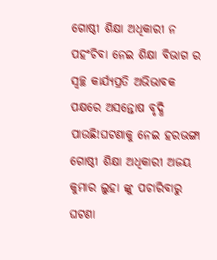ଗୋଷ୍ଠୀ ଶିକ୍ଷା ଅଧିକାରୀ ନ ପହଂଚିବା ନେଇ ଶିକ୍ଷା ବିଭାଗ ର ସ୍ୱଚ୍ଛ କାର୍ଯ୍ୟପ୍ରତି ଅଭିଭାବକ ପକ୍ଷରେ ଅସନ୍ତୋଷ ବୃଦ୍ଧି ପାଉଛି!ଘଟଣାକୁ ନେଇ ହରଭଙ୍ଗା ଗୋଷ୍ଠୀ ଶିକ୍ଷା ଅଧିକାରୀ ଅଜୟ କୁମାର ଲୁହା ଙ୍କୁ ପଚାରିବାରୁ ଘଟଣା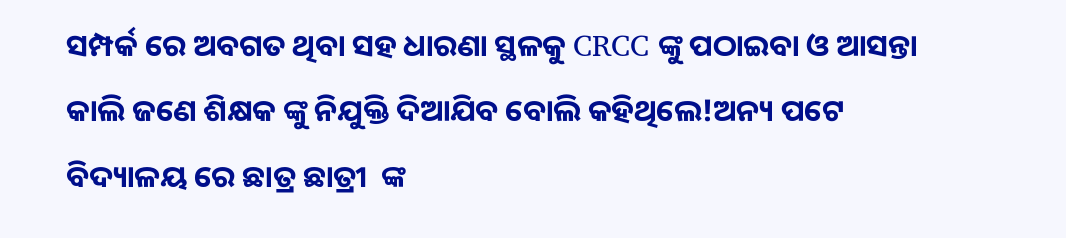ସମ୍ପର୍କ ରେ ଅବଗତ ଥିବା ସହ ଧାରଣା ସ୍ଥଳକୁ CRCC ଙ୍କୁ ପଠାଇବା ଓ ଆସନ୍ତା କାଲି ଜଣେ ଶିକ୍ଷକ ଙ୍କୁ ନିଯୁକ୍ତି ଦିଆଯିବ ବୋଲି କହିଥିଲେ!ଅନ୍ୟ ପଟେ ବିଦ୍ୟାଳୟ ରେ ଛାତ୍ର ଛାତ୍ରୀ  ଙ୍କ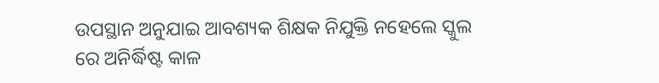ଉପସ୍ଥାନ ଅନୁଯାଇ ଆବଶ୍ୟକ ଶିକ୍ଷକ ନିଯୁକ୍ତି ନହେଲେ ସ୍କୁଲ ରେ ଅନିର୍ଦ୍ଧିଷ୍ଟ କାଳ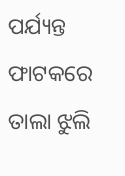ପର୍ଯ୍ୟନ୍ତ ଫାଟକରେ ତାଲା ଝୁଲି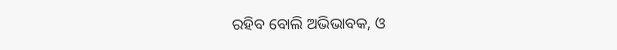ରହିବ ବୋଲି ଅଭିଭାବକ, ଓ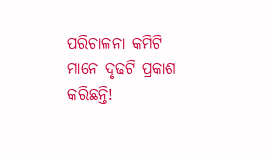ପରିଚାଳନା କମିଟି ମାନେ ଦୃଢଟି ପ୍ରକାଶ କରିଛନ୍ତି!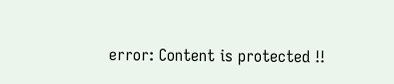error: Content is protected !!